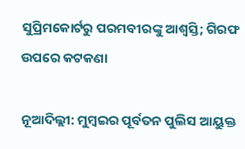ସୁପ୍ରିମକୋର୍ଟରୁ ପରମବୀରଙ୍କୁ ଆଶ୍ୱସ୍ତି; ଗିରଫ ଉପରେ କଟକଣା

ନୂଆଦିଲ୍ଲୀ: ମୁମ୍ବଇର ପୂର୍ବତନ ପୁଲିସ ଆୟୁକ୍ତ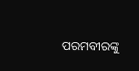ପରମବୀରଙ୍କୁ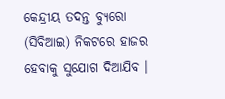କେନ୍ଦ୍ରୀୟ ତଦନ୍ତ ବ୍ୟୁରୋ (ସିବିଆଇ) ନିକଟରେ ହାଜର ହେବାକୁ ସୁଯୋଗ ଦିଆଯିବ ।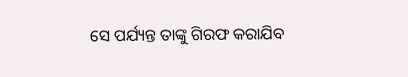ସେ ପର୍ଯ୍ୟନ୍ତ ତାଙ୍କୁ ଗିରଫ କରାଯିବ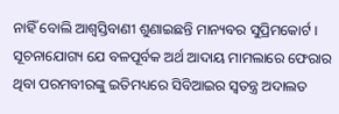ନାହିଁ ବୋଲି ଆଶ୍ୱସ୍ତିବାଣୀ ଶୁଣାଇଛନ୍ତି ମାନ୍ୟବର ସୁପ୍ରିମକୋର୍ଟ । ସୂଚନାଯୋଗ୍ୟ ଯେ ବଳପୂର୍ବକ ଅର୍ଥ ଆଦାୟ ମାମଲାରେ ଫେରାର ଥିବା ପରମବୀରଙ୍କୁ ଇତିମଧ୍ୟରେ ସିବିଆଇର ସ୍ୱତନ୍ତ୍ର ଅଦାଲତ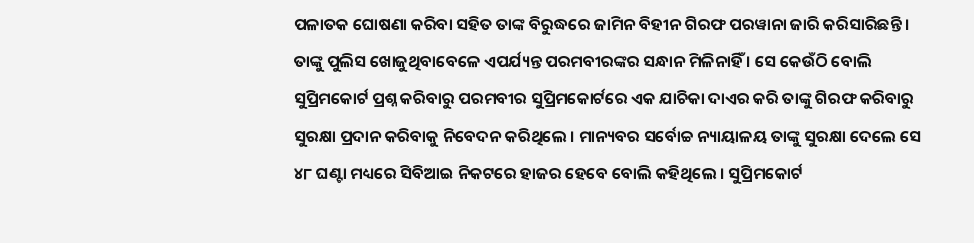ପଳାତକ ଘୋଷଣା କରିବା ସହିତ ତାଙ୍କ ବିରୁଦ୍ଧରେ ଜାମିନ ବିହୀନ ଗିରଫ ପରୱାନା ଜାରି କରିସାରିଛନ୍ତି । ତାଙ୍କୁ ପୁଲିସ ଖୋଜୁଥିବାବେଳେ ଏପର୍ଯ୍ୟନ୍ତ ପରମବୀରଙ୍କର ସନ୍ଧାନ ମିଳିନାହିଁ । ସେ କେଉଁଠି ବୋଲି ସୁପ୍ରିମକୋର୍ଟ ପ୍ରଶ୍ନ କରିବାରୁ ପରମବୀର ସୁପ୍ରିମକୋର୍ଟରେ ଏକ ଯାଚିକା ଦାଏର କରି ତାଙ୍କୁ ଗିରଫ କରିବାରୁ ସୁରକ୍ଷା ପ୍ରଦାନ କରିବାକୁ ନିବେଦନ କରିଥିଲେ । ମାନ୍ୟବର ସର୍ବୋଚ୍ଚ ନ୍ୟାୟାଳୟ ତାଙ୍କୁ ସୁରକ୍ଷା ଦେଲେ ସେ ୪୮ ଘଣ୍ଟା ମଧ୍ୟରେ ସିବିଆଇ ନିକଟରେ ହାଜର ହେବେ ବୋଲି କହିଥିଲେ । ସୁପ୍ରିମକୋର୍ଟ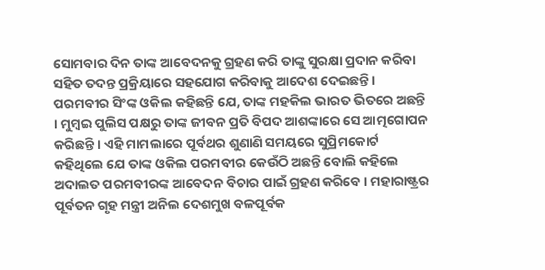ସୋମବାର ଦିନ ତାଙ୍କ ଆବେଦନକୁ ଗ୍ରହଣ କରି ତାଙ୍କୁ ସୁରକ୍ଷା ପ୍ରଦାନ କରିବା ସହିତ ତଦନ୍ତ ପ୍ରକ୍ରିୟାରେ ସହଯୋଗ କରିବାକୁ ଆଦେଶ ଦେଇଛନ୍ତି । ପରମବୀର ସିଂଙ୍କ ଓକିଲ କହିଛନ୍ତି ଯେ, ତାଙ୍କ ମହକିଲ ଭାରତ ଭିତରେ ଅଛନ୍ତି । ମୁମ୍ବଇ ପୁଲିସ ପକ୍ଷରୁ ତାଙ୍କ ଜୀବନ ପ୍ରତି ବିପଦ ଆଶଙ୍କାରେ ସେ ଆତ୍ମଗୋପନ କରିଛନ୍ତି । ଏହି ମାମଲାରେ ପୂର୍ବଥର ଶୁଣାଣି ସମୟରେ ସୁପ୍ରିମକୋର୍ଟ କହିଥିଲେ ଯେ ତାଙ୍କ ଓକିଲ ପରମବୀର କେଉଁଠି ଅଛନ୍ତି ବୋଲି କହିଲେ ଅଦାଲତ ପରମବୀରଙ୍କ ଆବେଦନ ବିଚାର ପାଇଁ ଗ୍ରହଣ କରିବେ । ମହାରାଷ୍ଟ୍ରର ପୂର୍ବତନ ଗୃହ ମନ୍ତ୍ରୀ ଅନିଲ ଦେଶମୁଖ ବଳପୂର୍ବକ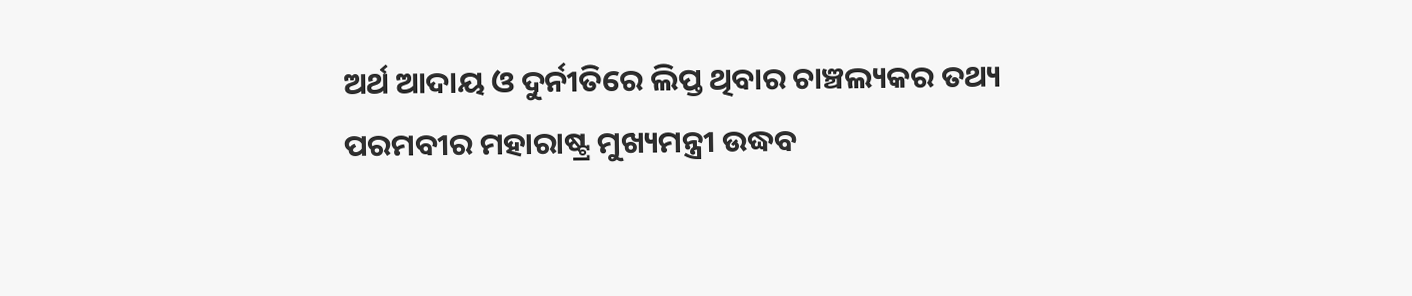ଅର୍ଥ ଆଦାୟ ଓ ଦୁର୍ନୀତିରେ ଲିପ୍ତ ଥିବାର ଚାଞ୍ଚଲ୍ୟକର ତଥ୍ୟ ପରମବୀର ମହାରାଷ୍ଟ୍ର ମୁଖ୍ୟମନ୍ତ୍ରୀ ଉଦ୍ଧବ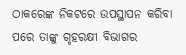ଠାକରେଙ୍କ ନିକଟରେ ଉପସ୍ଥାପନ କରିବା ପରେ ତାଙ୍କୁ ଗୃହରକ୍ଷୀ ବିଭାଗର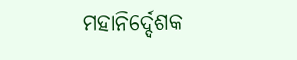ମହାନିର୍ଦ୍ଦେଶକ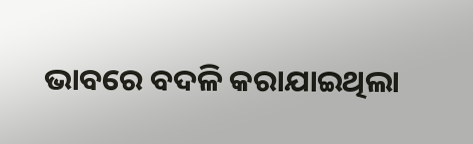ଭାବରେ ବଦଳି କରାଯାଇଥିଲା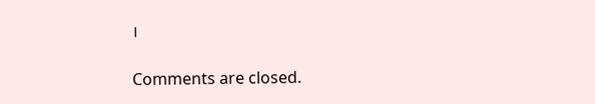।

Comments are closed.